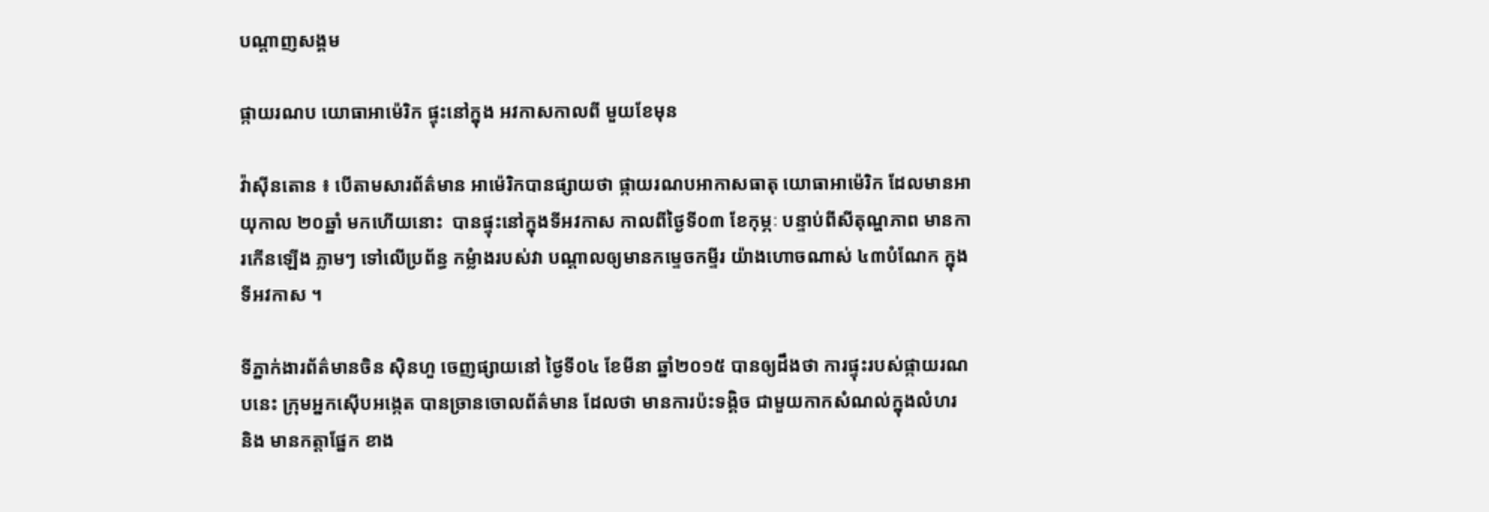បណ្តាញសង្គម

ផ្កាយរណប យោធាអាម៉េរិក ផ្ទុះនៅក្នុង អវកាសកាលពី មួយខែមុន

វ៉ាស៊ីនតោន ៖ បើតាមសារព័ត៌មាន អាម៉េរិកបានផ្សាយថា ផ្កាយរណបអាកាសធាតុ យោធាអាម៉េរិក ដែលមានអាយុកាល ២០ឆ្នាំ មកហើយនោះ  បានផ្ទុះនៅក្នុងទីអវកាស កាលពីថ្ងៃទី០៣ ខែកុម្ភៈ បន្ទាប់ពីសីតុណ្ហភាព មានការកើនឡើង ភ្លាមៗ ទៅលើប្រព័ន្ធ កម្លំាងរបស់វា បណ្តាលឲ្យមានកម្ទេចកម្ទីរ យ៉ាងហោចណាស់ ៤៣បំណែក ក្នុងទីអវកាស ។

ទីភ្នាក់ងារព័ត៌មានចិន ស៊ិនហួ ចេញផ្សាយនៅ ថ្ងៃទី០៤ ខែមីនា ឆ្នាំ២០១៥ បានឲ្យដឹងថា ការផ្ទុះរបស់ផ្កាយរណបនេះ ក្រុមអ្នកស៊ើបអង្កេត បានច្រានចោលព័ត៌មាន ដែលថា មានការប៉ះទង្គិច ជាមួយកាកសំណល់ក្នុងលំហរ និង មានកត្តាផ្នែក ខាង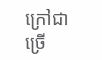ក្រៅជាច្រើ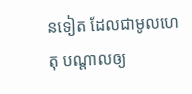នទៀត ដែលជាមូលហេតុ បណ្តាលឲ្យ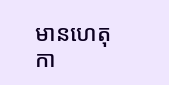មានហេតុកា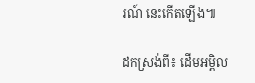រណ៍ នេះកើតឡើង៕

ដកស្រង់ពី៖ ដើមអម្ពិល